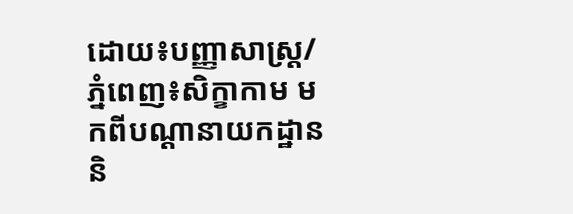ដោយ៖បញ្ញាសាស្រ្ត/ភ្នំពេញ៖សិក្ខាកាម មកពីបណ្តានាយកដ្ឋាន និ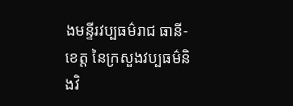ងមន្ទីរវប្បធម៌រាជ ធានី-ខេត្ត នៃក្រសួងវប្បធម៌និងវិ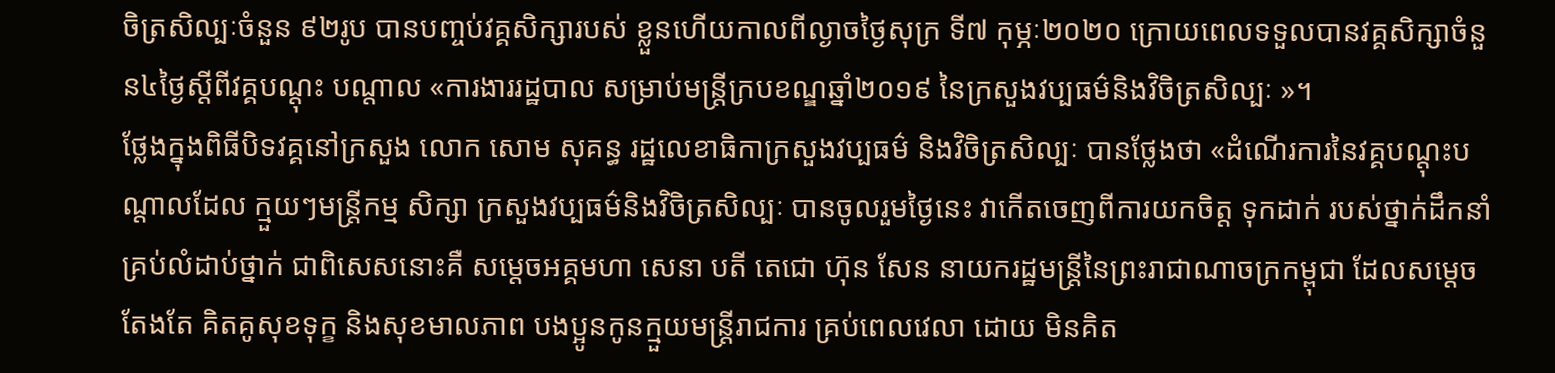ចិត្រសិល្បៈចំនួន ៩២រូប បានបញ្ចប់វគ្គសិក្សារបស់ ខ្លួនហើយកាលពីល្ងាចថ្ងៃសុក្រ ទី៧ កុម្ភៈ២០២០ ក្រោយពេលទទួលបានវគ្គសិក្សាចំនួន៤ថ្ងៃស្តីពីវគ្គបណ្តុះ បណ្តាល «ការងាររដ្ឋបាល សម្រាប់មន្រ្តីក្របខណ្ឌឆ្នាំ២០១៩ នៃក្រសួងវប្បធម៌និងវិចិត្រសិល្បៈ »។
ថ្លែងក្នុងពិធីបិទវគ្គនៅក្រសួង លោក សោម សុគន្ធ រដ្ឋលេខាធិកាក្រសួងវប្បធម៌ និងវិចិត្រសិល្បៈ បានថ្លែងថា «ដំណើរការនៃវគ្គបណ្តុះបណ្តាលដែល ក្មួយៗមន្រ្តីកម្ម សិក្សា ក្រសួងវប្បធម៌និងវិចិត្រសិល្បៈ បានចូលរួមថ្ងៃនេះ វាកើតចេញពីការយកចិត្ត ទុកដាក់ របស់ថ្នាក់ដឹកនាំ គ្រប់លំដាប់ថ្នាក់ ជាពិសេសនោះគឺ សម្តេចអគ្គមហា សេនា បតី តេជោ ហ៊ុន សែន នាយករដ្ឋមន្រ្តីនៃព្រះរាជាណាចក្រកម្ពុជា ដែលសម្តេចតែងតែ គិតគូសុខទុក្ខ និងសុខមាលភាព បងប្អូនកូនក្មួយមន្រ្តីរាជការ គ្រប់ពេលវេលា ដោយ មិនគិត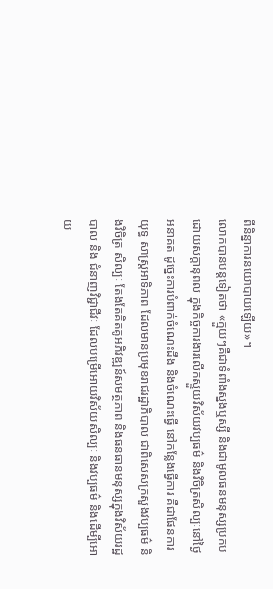ពីនិន្នាការនយោបាយឡើយ»។
លោកបានបន្តទៀតថា «ក្មួយៗគឺជាទំពាំងស្នងឬស្សី និងជាមូលធនមនុស្សប្រកប ដោយសក្តានុពល ក្នុងកិច្ចការងារលើកស្ទួយវិស័យវប្បធម៌ និងវិចិត្រសិល្បៈនៅថ្ងៃ អនាគត ដូច្នេះការបំពាក់ចំណេះដឹង និងចំណេះធ្វើ នៅកន្លែងធ្វើការ គឺជាផែនការយុទ្ធ សាស្រ្តអាទិភាព ដែលមានប្រមុខរាជរដ្ឋាភិបាល ជាពិសេសក្រសួងវប្បធម៌ និងវិចិត្រ សិល្បៈ តែងតែគិតគូអភិវឌ្ឍន៍សមត្ថភាព និងធនធានមនុស្សក្នុងវិស័យរដ្ឋបាល និង ជំនាញវិជ្ជាជីវៈ ដែលបម្រើអោយវិស័យសិល្បៈ និងវប្បធម៌ និងដើម្បីអោយ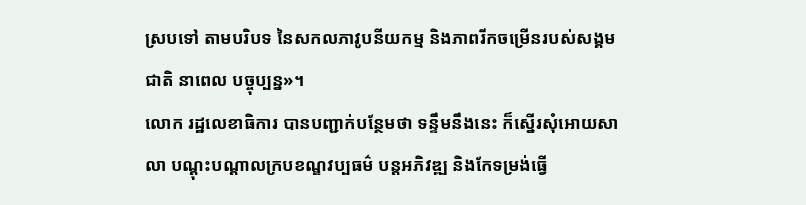ស្របទៅ តាមបរិបទ នៃសកលភាវូបនីយកម្ម និងភាពរីកចម្រើនរបស់សង្គមជាតិ នាពេល បច្ចុប្បន្ន»។
លោក រដ្ឋលេខាធិការ បានបញ្ជាក់បន្ថែមថា ទន្ទឹមនឹងនេះ ក៏ស្នើរសុំអោយសាលា បណ្តុះបណ្តាលក្របខណ្ឌវប្បធម៌ បន្តអភិវឌ្ឍ និងកែទម្រង់ធ្វើ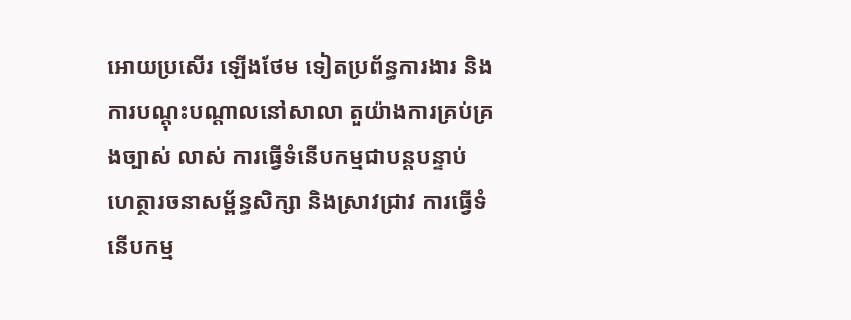អោយប្រសើរ ឡើងថែម ទៀតប្រព័ន្ធការងារ និងការបណ្តុះបណ្តាលនៅសាលា តួយ៉ាងការគ្រប់គ្រងច្បាស់ លាស់ ការធ្វើទំនើបកម្មជាបន្តបន្ទាប់ហេត្ថារចនាសម្ព័ន្ធសិក្សា និងស្រាវជ្រាវ ការធ្វើទំ នើបកម្ម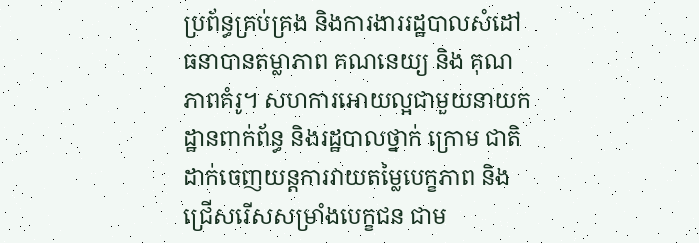ប្រព័ន្ធគ្រប់គ្រង និងការងាររដ្ឋបាលសំដៅធនាបានតម្លាភាព គណនេយ្យ និង គុណភាពគំរូ។ សហការអោយល្អជាមួយនាយកដ្ឋានពាក់ព័ន្ធ និងរដ្ឋបាលថ្នាក់ ក្រោម ជាតិ ដាក់ចេញយន្តការវាយតម្លៃបេក្ខភាព និងជ្រើសរើសសម្រាំងបេក្ខជន ជាម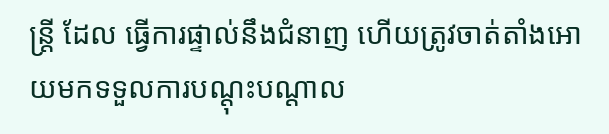ន្រ្តី ដែល ធ្វើការផ្ទាល់នឹងជំនាញ ហើយត្រូវចាត់តាំងអោយមកទទួលការបណ្តុះបណ្តាល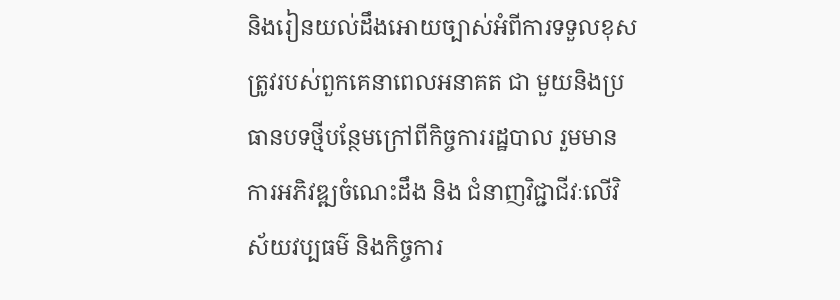និងរៀនយល់ដឹងអោយច្បាស់អំពីការទទួលខុសត្រូវរបស់ពួកគេនាពេលអនាគត ជា មួយនិងប្រធានបទថ្មីបន្ថែមក្រៅពីកិច្ចការរដ្ឋបាល រួមមាន ការអភិវឌ្ឍចំណេះដឹង និង ជំនាញវិជ្ជាជីវៈលើវិស័យវប្បធម៌ និងកិច្ចការ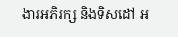ងារអភិរក្ស និងទិសដៅ អ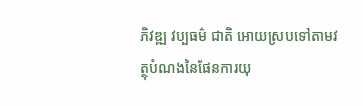ភិវឌ្ឍ វប្បធម៌ ជាតិ អោយស្របទៅតាមវត្ថុបំណងនៃផែនការយុ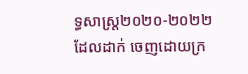ទ្ធសាស្រ្ត២០២០-២០២២ ដែលដាក់ ចេញដោយក្រ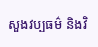សួងវប្បធម៌ និងវិ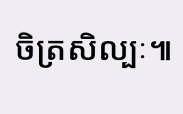ចិត្រសិល្បៈ៕